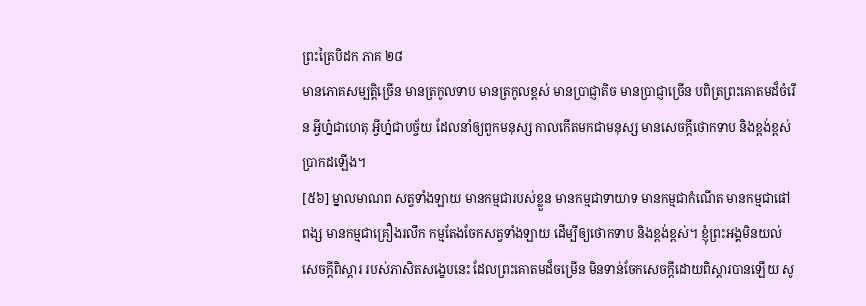ព្រះត្រៃបិដក ភាគ ២៨
មានភោគសម្បត្តិច្រើន មានត្រកូលទាប មានត្រកូលខ្ពស់ មានប្រាជ្ញាតិច មានប្រាជ្ញាច្រើន បពិត្រព្រះគោតមដ៏ចំរើន អ្វីហ្ន៎ជាហេតុ អ្វីហ្ន៎ជាបច្ច័យ ដែលនាំឲ្យពួកមនុស្ស កាលកើតមកជាមនុស្ស មានសេចក្តីថោកទាប និងខ្ពង់ខ្ពស់ ប្រាកដឡើង។
[៥៦] ម្នាលមាណព សត្វទាំងឡាយ មានកម្មជារបស់ខ្លួន មានកម្មជាទាយាទ មានកម្មជាកំណើត មានកម្មជាផៅពង្ស មានកម្មជាគ្រឿងរលឹក កម្មតែងចែកសត្វទាំងឡាយ ដើម្បីឲ្យថោកទាប និងខ្ពង់ខ្ពស់។ ខ្ញុំព្រះអង្គមិនយល់សេចក្តីពិស្តារ របស់ភាសិតសង្ខេបនេះ ដែលព្រះគោតមដ៏ចម្រើន មិនទាន់ចែកសេចក្តីដោយពិស្តារបានឡើយ សូ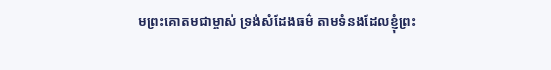មព្រះគោតមជាម្ចាស់ ទ្រង់សំដែងធម៌ តាមទំនងដែលខ្ញុំព្រះ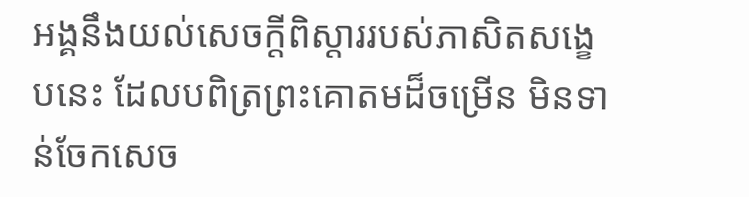អង្គនឹងយល់សេចក្តីពិស្តាររបស់ភាសិតសង្ខេបនេះ ដែលបពិត្រព្រះគោតមដ៏ចម្រើន មិនទាន់ចែកសេច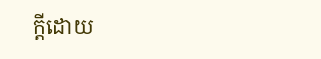ក្តីដោយ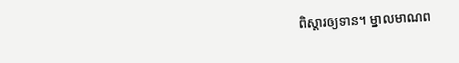ពិស្តារឲ្យទាន។ ម្នាលមាណព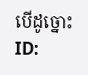បើដូច្នោះ
ID: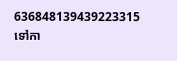636848139439223315
ទៅកា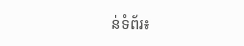ន់ទំព័រ៖